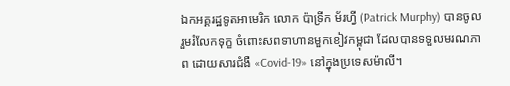ឯកអគ្គរដ្ឋទូតអាមេរិក លោក ប៉ាទ្រីក ម័រហ្វី (Patrick Murphy) បានចូលរួមរំលែកទុក្ខ ចំពោះសពទាហានមួកខៀវកម្ពុជា ដែលបានទទួលមរណភាព ដោយសារជំងឺ «Covid-19» នៅក្នុងប្រទេសម៉ាលី។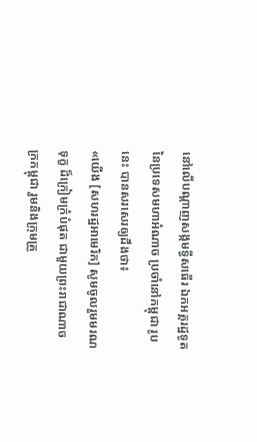នៅលើបណ្ដាញសង្កមទ្វីសធើរ ឯកអគ្គរដ្ឋទូតនៃប្រទេសមហាអំណាច ប្រចាំនៅកម្ពុជា រូបនេះ បានសរសេរឲ្យដឹងថា៖
«យើង [សហរដ្ឋអាមេរិក] សូមចូលរួមមរណទុក្ខ ដ៏ក្រៀមក្រំបំផុត ជាមួយព្រះរាជាណាចក្រកម្ពុជា រួមនិងក្រុមគ្រួ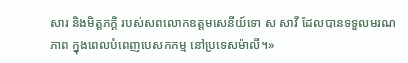សារ និងមិត្តភក្តិ របស់សពលោកឧត្តមសេនីយ៍ទោ ស សាវី ដែលបានទទួលមរណភាព ក្នុងពេលបំពេញបេសកកម្ម នៅប្រទេសម៉ាលី។»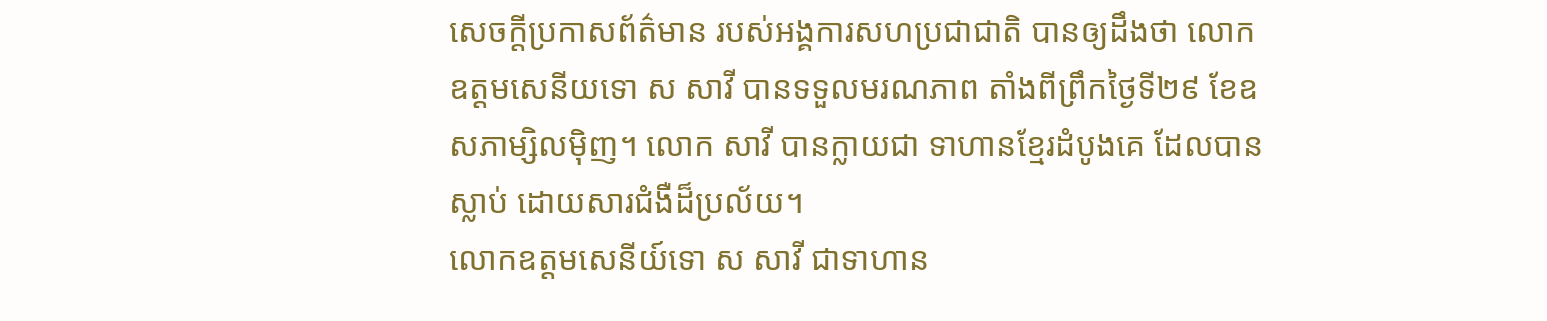សេចក្ដីប្រកាសព័ត៌មាន របស់អង្គការសហប្រជាជាតិ បានឲ្យដឹងថា លោកឧត្ដមសេនីយទោ ស សាវី បានទទួលមរណភាព តាំងពីព្រឹកថ្ងៃទី២៩ ខែឧសភាម្សិលម៉ិញ។ លោក សាវី បានក្លាយជា ទាហានខ្មែរដំបូងគេ ដែលបានស្លាប់ ដោយសារជំងឺដ៏ប្រល័យ។
លោកឧត្ដមសេនីយ៍ទោ ស សាវី ជាទាហាន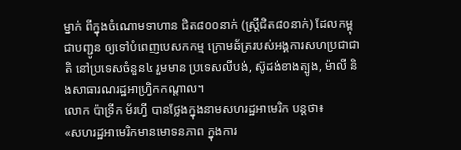ម្នាក់ ពីក្នុងចំណោមទាហាន ជិត៨០០នាក់ (ស្ត្រីជិត៨០នាក់) ដែលកម្ពុជាបញ្ជូន ឲ្យទៅបំពេញបេសកកម្ម ក្រោមឆ័ត្ររបស់អង្គការសហប្រជាជាតិ នៅប្រទេសចំនួន៤ រួមមាន ប្រទេសលីបង់, ស៊ូដង់ខាងត្បូង, ម៉ាលី និងសាធារណរដ្ឋអាហ្វ្រិកកណ្តាល។
លោក ប៉ាទ្រីក ម័រហ្វី បានថ្លែងក្នុងនាមសហរដ្ឋអាមេរិក បន្តថា៖
«សហរដ្ឋអាមេរិកមានមោទនភាព ក្នុងការ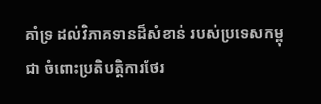គាំទ្រ ដល់វិភាគទានដ៏សំខាន់ របស់ប្រទេសកម្ពុជា ចំពោះប្រតិបត្តិការថែរ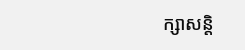ក្សាសន្តិ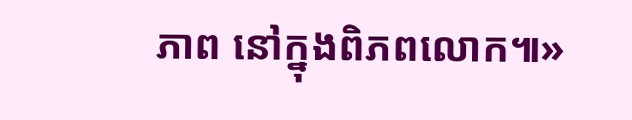ភាព នៅក្នុងពិភពលោក៕»